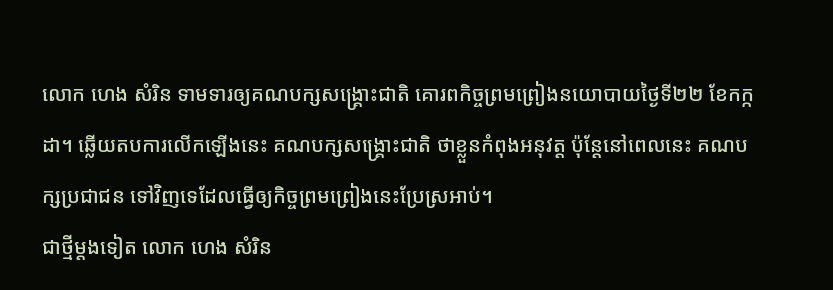លោក ហេង សំរិន ទាមទារឲ្យគណបក្សសង្គ្រោះជាតិ គោរពកិច្ចព្រមព្រៀងនយោបាយថ្ងៃទី២២ ខែកក្កដា។ ឆ្លើយតបការលើកឡើងនេះ គណបក្សសង្គ្រោះជាតិ ថាខ្លួនកំពុងអនុវត្ត ប៉ុន្តែនៅពេលនេះ គណបក្សប្រជាជន ទៅវិញទេដែលធ្វើឲ្យកិច្ចព្រមព្រៀងនេះប្រែស្រអាប់។
ជាថ្មីម្តងទៀត លោក ហេង សំរិន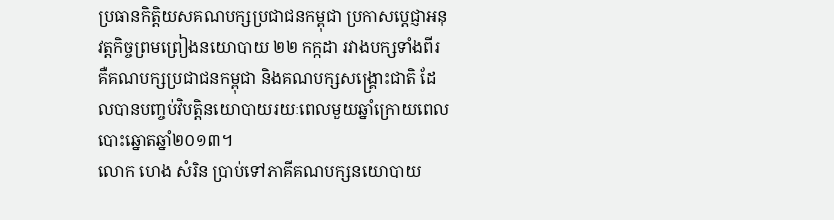ប្រធានកិត្តិយសគណបក្សប្រជាជនកម្ពុជា ប្រកាសប្ដេជ្ញាអនុវត្តកិច្ចព្រមព្រៀងនយោបាយ ២២ កក្កដា រវាងបក្សទាំងពីរ គឺគណបក្សប្រជាជនកម្ពុជា និងគណបក្សសង្គ្រោះជាតិ ដែលបានបញ្ចប់វិបត្តិនយោបាយរយៈពេលមួយឆ្នាំក្រោយពេលបោះឆ្នោតឆ្នាំ២០១៣។
លោក ហេង សំរិន ប្រាប់ទៅភាគីគណបក្សនយោបាយ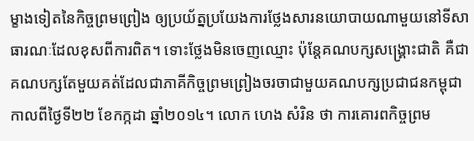ម្ខាងទៀតនៃកិច្ចព្រមព្រៀង ឲ្យប្រយ័ត្នប្រយែងការថ្លែងសារនយោបាយណាមួយនៅទីសាធារណៈដែលខុសពីការពិត។ ទោះថ្លែងមិនចេញឈ្មោះ ប៉ុន្តែគណបក្សសង្គ្រោះជាតិ គឺជាគណបក្សតែមួយគត់ដែលជាភាគីកិច្ចព្រមព្រៀងចរចាជាមួយគណបក្សប្រជាជនកម្ពុជា កាលពីថ្ងៃទី២២ ខែកក្កដា ឆ្នាំ២០១៤។ លោក ហេង សំរិន ថា ការគោរពកិច្ចព្រម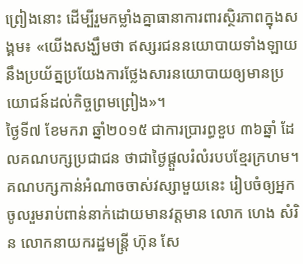ព្រៀងនោះ ដើម្បីរួមកម្លាំងគ្នាធានាការពារស្ថិរភាពក្នុងសង្គម៖ «យើងសង្ឃឹមថា ឥស្សរជននយោបាយទាំងឡាយ នឹងប្រយ័ត្នប្រយែងការថ្លែងសារនយោបាយឲ្យមានប្រយោជន៍ដល់កិច្ចព្រមព្រៀង»។
ថ្ងៃទី៧ ខែមករា ឆ្នាំ២០១៥ ជាការប្រារព្ធខួប ៣៦ឆ្នាំ ដែលគណបក្សប្រជាជន ថាជាថ្ងៃផ្ដួលរំលំរបបខ្មែរក្រហម។ គណបក្សកាន់អំណាចចាស់វស្សាមួយនេះ រៀបចំឲ្យអ្នកចូលរួមរាប់ពាន់នាក់ដោយមានវត្តមាន លោក ហេង សំរិន លោកនាយករដ្ឋមន្ត្រី ហ៊ុន សែ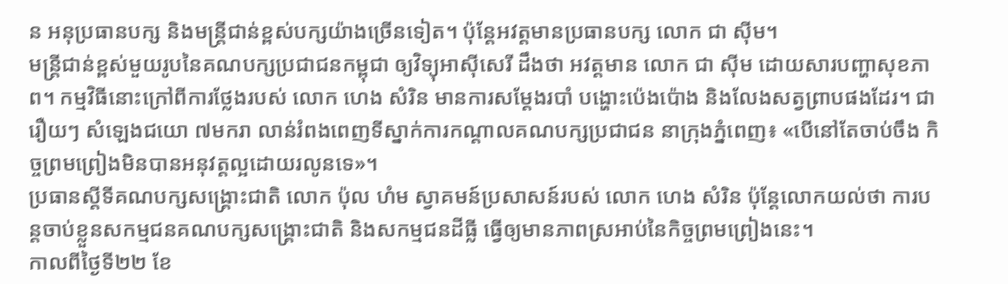ន អនុប្រធានបក្ស និងមន្ត្រីជាន់ខ្ពស់បក្សយ៉ាងច្រើនទៀត។ ប៉ុន្តែអវត្តមានប្រធានបក្ស លោក ជា ស៊ីម។
មន្ត្រីជាន់ខ្ពស់មួយរូបនៃគណបក្សប្រជាជនកម្ពុជា ឲ្យវិទ្យុអាស៊ីសេរី ដឹងថា អវត្តមាន លោក ជា ស៊ីម ដោយសារបញ្ហាសុខភាព។ កម្មវិធីនោះក្រៅពីការថ្លែងរបស់ លោក ហេង សំរិន មានការសម្ដែងរបាំ បង្ហោះប៉េងប៉ោង និងលែងសត្វព្រាបផងដែរ។ ជារឿយៗ សំឡេងជយោ ៧មករា លាន់រំពងពេញទីស្នាក់ការកណ្ដាលគណបក្សប្រជាជន នាក្រុងភ្នំពេញ៖ «បើនៅតែចាប់ចឹង កិច្ចព្រមព្រៀងមិនបានអនុវត្តល្អដោយរលូនទេ»។
ប្រធានស្តីទីគណបក្សសង្គ្រោះជាតិ លោក ប៉ុល ហំម ស្វាគមន៍ប្រសាសន៍របស់ លោក ហេង សំរិន ប៉ុន្តែលោកយល់ថា ការបន្តចាប់ខ្លួនសកម្មជនគណបក្សសង្គ្រោះជាតិ និងសកម្មជនដីធ្លី ធ្វើឲ្យមានភាពស្រអាប់នៃកិច្ចព្រមព្រៀងនេះ។
កាលពីថ្ងៃទី២២ ខែ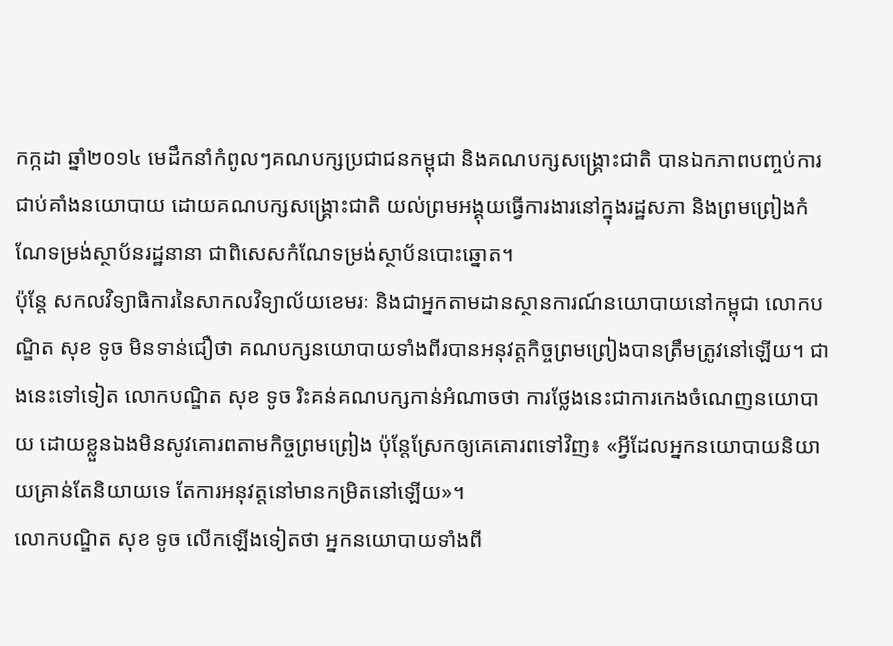កក្កដា ឆ្នាំ២០១៤ មេដឹកនាំកំពូលៗគណបក្សប្រជាជនកម្ពុជា និងគណបក្សសង្គ្រោះជាតិ បានឯកភាពបញ្ចប់ការជាប់គាំងនយោបាយ ដោយគណបក្សសង្គ្រោះជាតិ យល់ព្រមអង្គុយធ្វើការងារនៅក្នុងរដ្ឋសភា និងព្រមព្រៀងកំណែទម្រង់ស្ថាប័នរដ្ឋនានា ជាពិសេសកំណែទម្រង់ស្ថាប័នបោះឆ្នោត។
ប៉ុន្តែ សកលវិទ្យាធិការនៃសាកលវិទ្យាល័យខេមរៈ និងជាអ្នកតាមដានស្ថានការណ៍នយោបាយនៅកម្ពុជា លោកបណ្ឌិត សុខ ទូច មិនទាន់ជឿថា គណបក្សនយោបាយទាំងពីរបានអនុវត្តកិច្ចព្រមព្រៀងបានត្រឹមត្រូវនៅឡើយ។ ជាងនេះទៅទៀត លោកបណ្ឌិត សុខ ទូច រិះគន់គណបក្សកាន់អំណាចថា ការថ្លែងនេះជាការកេងចំណេញនយោបាយ ដោយខ្លួនឯងមិនសូវគោរពតាមកិច្ចព្រមព្រៀង ប៉ុន្តែស្រែកឲ្យគេគោរពទៅវិញ៖ «អ្វីដែលអ្នកនយោបាយនិយាយគ្រាន់តែនិយាយទេ តែការអនុវត្តនៅមានកម្រិតនៅឡើយ»។
លោកបណ្ឌិត សុខ ទូច លើកឡើងទៀតថា អ្នកនយោបាយទាំងពី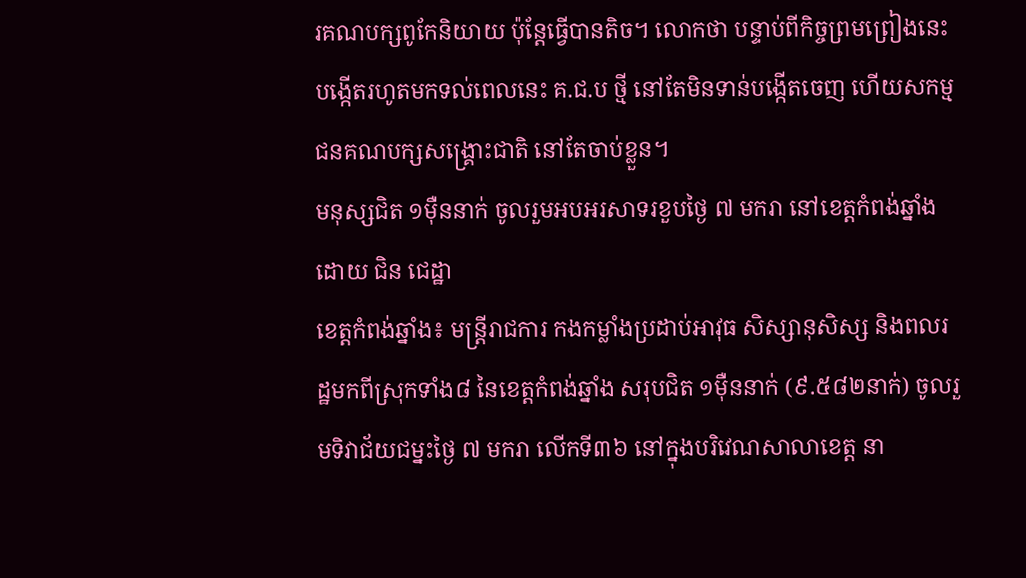រគណបក្សពូកែនិយាយ ប៉ុន្តែធ្វើបានតិច។ លោកថា បន្ទាប់ពីកិច្ចព្រមព្រៀងនេះបង្កើតរហូតមកទល់ពេលនេះ គ.ជ.ប ថ្មី នៅតែមិនទាន់បង្កើតចេញ ហើយសកម្មជនគណបក្សសង្គ្រោះជាតិ នៅតែចាប់ខ្លួន។
មនុស្សជិត ១ម៉ឺននាក់ ចូលរួមអបអរសាទរខួបថ្ងៃ ៧ មករា នៅខេត្តកំពង់ឆ្នាំង
ដោយ ជិន ជេដ្ឋា
ខេត្តកំពង់ឆ្នាំង៖ មន្ត្រីរាជការ កងកម្លាំងប្រដាប់អាវុធ សិស្សានុសិស្ស និងពលរដ្ឋមកពីស្រុកទាំង៨ នៃខេត្តកំពង់ឆ្នាំង សរុបជិត ១ម៉ឺននាក់ (៩.៥៨២នាក់) ចូលរួមទិវាជ័យជម្នះថ្ងៃ ៧ មករា លើកទី៣៦ នៅក្នុងបរិវេណសាលាខេត្ត នា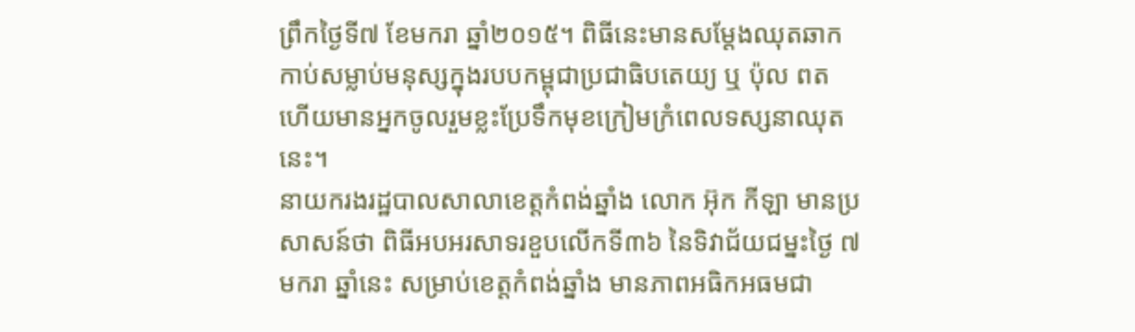ព្រឹកថ្ងៃទី៧ ខែមករា ឆ្នាំ២០១៥។ ពិធីនេះមានសម្ដែងឈុតឆាកកាប់សម្លាប់មនុស្សក្នុងរបបកម្ពុជាប្រជាធិបតេយ្យ ឬ ប៉ុល ពត ហើយមានអ្នកចូលរួមខ្លះប្រែទឹកមុខក្រៀមក្រំពេលទស្សនាឈុតនេះ។
នាយករងរដ្ឋបាលសាលាខេត្តកំពង់ឆ្នាំង លោក អ៊ុក កីឡា មានប្រសាសន៍ថា ពិធីអបអរសាទរខួបលើកទី៣៦ នៃទិវាជ័យជម្នះថ្ងៃ ៧ មករា ឆ្នាំនេះ សម្រាប់ខេត្តកំពង់ឆ្នាំង មានភាពអធិកអធមជា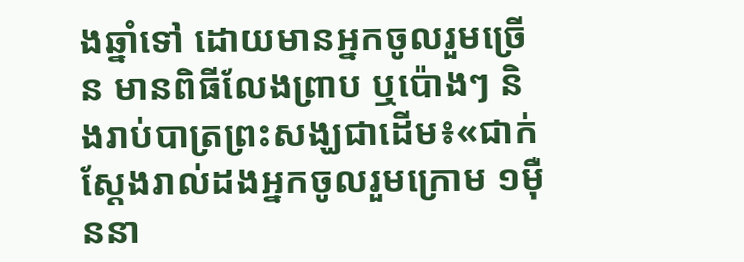ងឆ្នាំទៅ ដោយមានអ្នកចូលរួមច្រើន មានពិធីលែងព្រាប ឬប៉ោងៗ និងរាប់បាត្រព្រះសង្ឃជាដើម៖«ជាក់ស្ដែងរាល់ដងអ្នកចូលរួមក្រោម ១ម៉ឺននា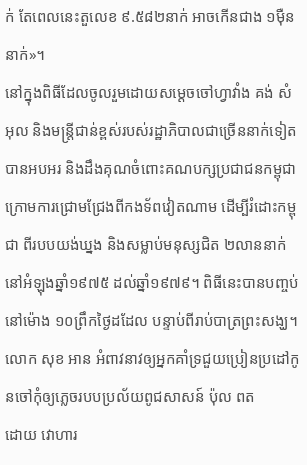ក់ តែពេលនេះតួលេខ ៩.៥៨២នាក់ អាចកើនជាង ១ម៉ឺននាក់»។
នៅក្នុងពិធីដែលចូលរួមដោយសម្ដេចចៅហ្វាវាំង គង់ សំអុល និងមន្ត្រីជាន់ខ្ពស់របស់រដ្ឋាភិបាលជាច្រើននាក់ទៀត បានអបអរ និងដឹងគុណចំពោះគណបក្សប្រជាជនកម្ពុជា ក្រោមការជ្រោមជ្រែងពីកងទ័ពវៀតណាម ដើម្បីរំដោះកម្ពុជា ពីរបបយង់ឃ្នង និងសម្លាប់មនុស្សជិត ២លាននាក់ នៅអំឡុងឆ្នាំ១៩៧៥ ដល់ឆ្នាំ១៩៧៩។ ពិធីនេះបានបញ្ចប់នៅម៉ោង ១០ព្រឹកថ្ងៃដដែល បន្ទាប់ពីរាប់បាត្រព្រះសង្ឃ។
លោក សុខ អាន អំពាវនាវឲ្យអ្នកគាំទ្រជួយប្រៀនប្រដៅកូនចៅកុំឲ្យភ្លេចរបបប្រល័យពូជសាសន៍ ប៉ុល ពត
ដោយ វោហារ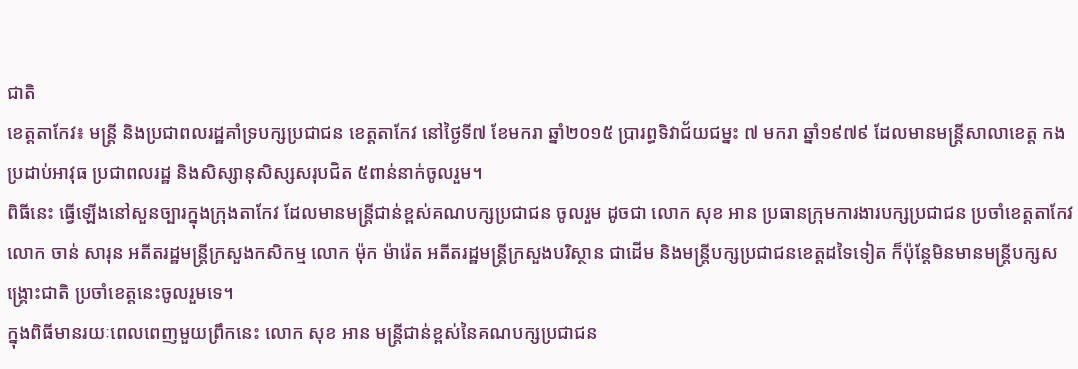ជាតិ
ខេត្តតាកែវ៖ មន្ត្រី និងប្រជាពលរដ្ឋគាំទ្របក្សប្រជាជន ខេត្តតាកែវ នៅថ្ងៃទី៧ ខែមករា ឆ្នាំ២០១៥ ប្រារព្ធទិវាជ័យជម្នះ ៧ មករា ឆ្នាំ១៩៧៩ ដែលមានមន្ត្រីសាលាខេត្ត កងប្រដាប់អាវុធ ប្រជាពលរដ្ឋ និងសិស្សានុសិស្សសរុបជិត ៥ពាន់នាក់ចូលរួម។
ពិធីនេះ ធ្វើឡើងនៅសួនច្បារក្នុងក្រុងតាកែវ ដែលមានមន្ត្រីជាន់ខ្ពស់គណបក្សប្រជាជន ចូលរួម ដូចជា លោក សុខ អាន ប្រធានក្រុមការងារបក្សប្រជាជន ប្រចាំខេត្តតាកែវ លោក ចាន់ សារុន អតីតរដ្ឋមន្ត្រីក្រសួងកសិកម្ម លោក ម៉ុក ម៉ារ៉េត អតីតរដ្ឋមន្ត្រីក្រសួងបរិស្ថាន ជាដើម និងមន្ត្រីបក្សប្រជាជនខេត្តដទៃទៀត ក៏ប៉ុន្តែមិនមានមន្ត្រីបក្សសង្គ្រោះជាតិ ប្រចាំខេត្តនេះចូលរួមទេ។
ក្នុងពិធីមានរយៈពេលពេញមួយព្រឹកនេះ លោក សុខ អាន មន្ត្រីជាន់ខ្ពស់នៃគណបក្សប្រជាជន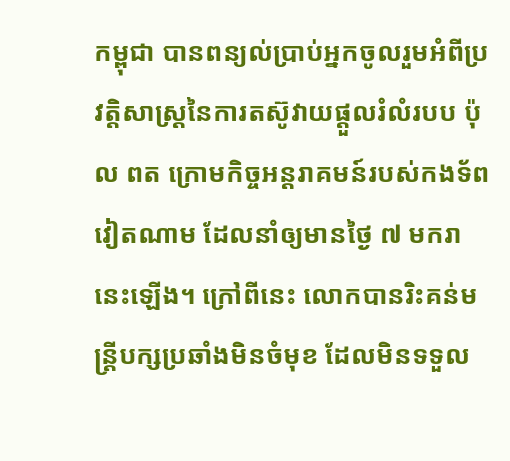កម្ពុជា បានពន្យល់ប្រាប់អ្នកចូលរួមអំពីប្រវត្តិសាស្ត្រនៃការតស៊ូវាយផ្ដួលរំលំរបប ប៉ុល ពត ក្រោមកិច្ចអន្តរាគមន៍របស់កងទ័ពវៀតណាម ដែលនាំឲ្យមានថ្ងៃ ៧ មករា នេះឡើង។ ក្រៅពីនេះ លោកបានរិះគន់មន្ត្រីបក្សប្រឆាំងមិនចំមុខ ដែលមិនទទួល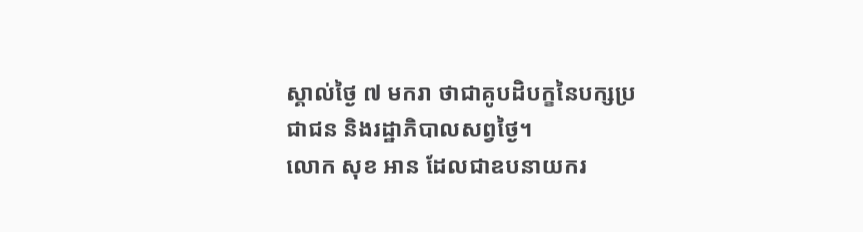ស្គាល់ថ្ងៃ ៧ មករា ថាជាគូបដិបក្ខនៃបក្សប្រជាជន និងរដ្ឋាភិបាលសព្វថ្ងៃ។
លោក សុខ អាន ដែលជាឧបនាយករ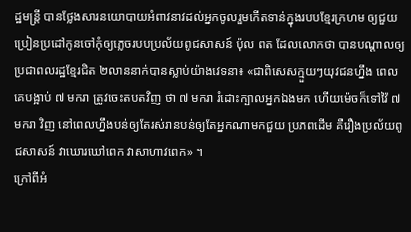ដ្ឋមន្ត្រី បានថ្លែងសារនយោបាយអំពាវនាវដល់អ្នកចូលរួមកើតទាន់ក្នុងរបបខ្មែរក្រហម ឲ្យជួយប្រៀនប្រដៅកូនចៅកុំឲ្យភ្លេចរបបប្រល័យពូជសាសន៍ ប៉ុល ពត ដែលលោកថា បានបណ្ដាលឲ្យប្រជាពលរដ្ឋខ្មែរជិត ២លាននាក់បានស្លាប់យ៉ាងវេទនា៖ «ជាពិសេសក្មួយៗយុវជនហ្នឹង ពេលគេបង្អាប់ ៧ មករា ត្រូវចេះតបតវិញ ថា ៧ មករា រំដោះក្បាលអ្នកឯងមក ហើយម៉េចក៏ទៅវ៉ៃ ៧ មករា វិញ នៅពេលហ្នឹងបន់ឲ្យតែរស់រានបន់ឲ្យតែអ្នកណាមកជួយ ប្រភពដើម គឺរឿងប្រល័យពូជសាសន៍ វាឃោរឃៅពេក វាសាហាវពេក» ។
ក្រៅពីអំ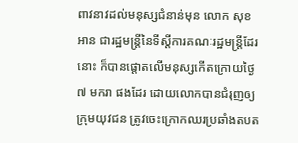ពាវនាវដល់មនុស្សជំនាន់មុន លោក សុខ អាន ជារដ្ឋមន្ត្រីនៃទីស្ដីការគណៈរដ្ឋមន្ត្រីដែរនោះ ក៏បានផ្ដោតលើមនុស្សកើតក្រោយថ្ងៃ ៧ មករា ផងដែរ ដោយលោកបានជំរុញឲ្យក្រុមយុវជន ត្រូវចេះក្រោកឈរប្រឆាំងតបត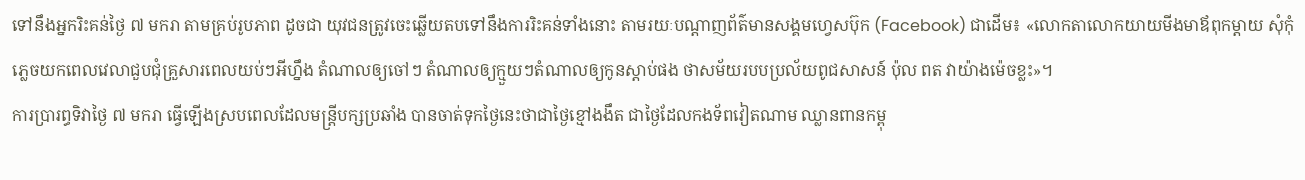ទៅនឹងអ្នករិះគន់ថ្ងៃ ៧ មករា តាមគ្រប់រូបភាព ដូចជា យុវជនត្រូវចេះឆ្លើយតបទៅនឹងការរិះគន់ទាំងនោះ តាមរយៈបណ្ដាញព័ត៌មានសង្គមហ្វេសប៊ុក (Facebook) ជាដើម៖ «លោកតាលោកយាយមីងមាឪពុកម្ដាយ សុំកុំភ្លេចយកពេលវេលាជួបជុំគ្រួសារពេលយប់ៗអីហ្នឹង តំណាលឲ្យចៅៗ តំណាលឲ្យក្មួយៗតំណាលឲ្យកូនស្ដាប់ផង ថាសម័យរបបប្រល័យពូជសាសន៍ ប៉ុល ពត វាយ៉ាងម៉េចខ្លះ»។
ការប្រារព្ធទិវាថ្ងៃ ៧ មករា ធ្វើឡើងស្របពេលដែលមន្ត្រីបក្សប្រឆាំង បានចាត់ទុកថ្ងៃនេះថាជាថ្ងៃខ្មៅងងឹត ជាថ្ងៃដែលកងទ័ពវៀតណាម ឈ្លានពានកម្ពុ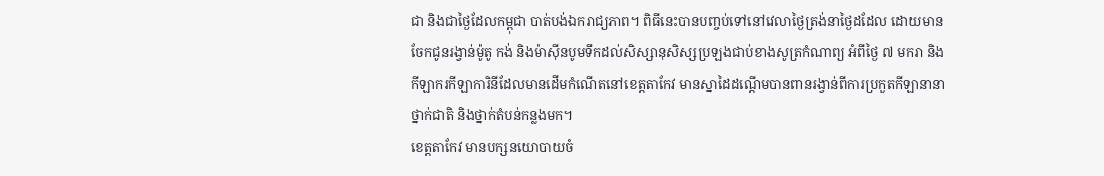ជា និងជាថ្ងៃដែលកម្ពុជា បាត់បង់ឯករាជ្យភាព។ ពិធីនេះបានបញ្ចប់ទៅនៅវេលាថ្ងៃត្រង់នាថ្ងៃដដែល ដោយមានចែកជូនរង្វាន់ម៉ូតូ កង់ និងម៉ាស៊ីនបូមទឹកដល់សិស្សានុសិស្សប្រឡងជាប់ខាងសូត្រកំណាព្យ អំពីថ្ងៃ ៧ មករា និងកីឡាករកីឡាការិនីដែលមានដើមកំណើតនៅខេត្តតាកែវ មានស្នាដៃដណ្ដើមបានពានរង្វាន់ពីការប្រកួតកីឡានានា ថ្នាក់ជាតិ និងថ្នាក់តំបន់កន្លងមក។
ខេត្តតាកែវ មានបក្សនយោបាយចំ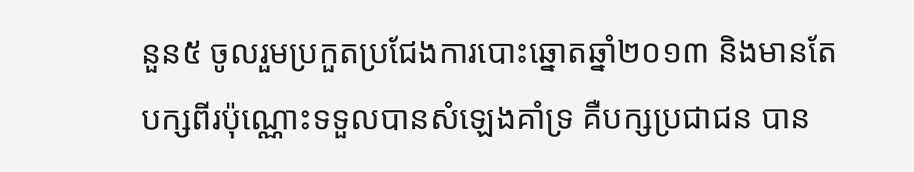នួន៥ ចូលរួមប្រកួតប្រជែងការបោះឆ្នោតឆ្នាំ២០១៣ និងមានតែបក្សពីរប៉ុណ្ណោះទទួលបានសំឡេងគាំទ្រ គឺបក្សប្រជាជន បាន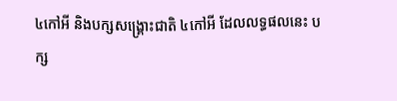៤កៅអី និងបក្សសង្គ្រោះជាតិ ៤កៅអី ដែលលទ្ធផលនេះ បក្ស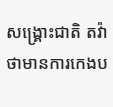សង្គ្រោះជាតិ តវ៉ាថាមានការកេងប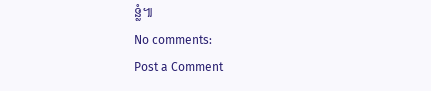ន្លំ៕
No comments:
Post a Comment